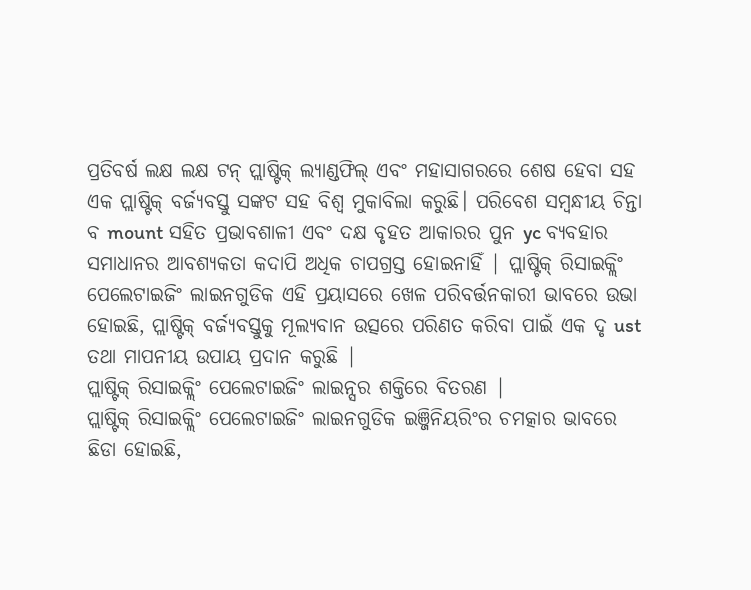ପ୍ରତିବର୍ଷ ଲକ୍ଷ ଲକ୍ଷ ଟନ୍ ପ୍ଲାଷ୍ଟିକ୍ ଲ୍ୟାଣ୍ଡଫିଲ୍ ଏବଂ ମହାସାଗରରେ ଶେଷ ହେବା ସହ ଏକ ପ୍ଲାଷ୍ଟିକ୍ ବର୍ଜ୍ୟବସ୍ତୁ ସଙ୍କଟ ସହ ବିଶ୍ୱ ମୁକାବିଲା କରୁଛି। ପରିବେଶ ସମ୍ବନ୍ଧୀୟ ଚିନ୍ତା ବ mount ସହିତ ପ୍ରଭାବଶାଳୀ ଏବଂ ଦକ୍ଷ ବୃହତ ଆକାରର ପୁନ yc ବ୍ୟବହାର ସମାଧାନର ଆବଶ୍ୟକତା କଦାପି ଅଧିକ ଚାପଗ୍ରସ୍ତ ହୋଇନାହିଁ | ପ୍ଲାଷ୍ଟିକ୍ ରିସାଇକ୍ଲିଂ ପେଲେଟାଇଜିଂ ଲାଇନଗୁଡିକ ଏହି ପ୍ରୟାସରେ ଖେଳ ପରିବର୍ତ୍ତନକାରୀ ଭାବରେ ଉଭା ହୋଇଛି, ପ୍ଲାଷ୍ଟିକ୍ ବର୍ଜ୍ୟବସ୍ତୁକୁ ମୂଲ୍ୟବାନ ଉତ୍ସରେ ପରିଣତ କରିବା ପାଇଁ ଏକ ଦୃ ust ତଥା ମାପନୀୟ ଉପାୟ ପ୍ରଦାନ କରୁଛି |
ପ୍ଲାଷ୍ଟିକ୍ ରିସାଇକ୍ଲିଂ ପେଲେଟାଇଜିଂ ଲାଇନ୍ସର ଶକ୍ତିରେ ବିତରଣ |
ପ୍ଲାଷ୍ଟିକ୍ ରିସାଇକ୍ଲିଂ ପେଲେଟାଇଜିଂ ଲାଇନଗୁଡିକ ଇଞ୍ଜିନିୟରିଂର ଚମତ୍କାର ଭାବରେ ଛିଡା ହୋଇଛି,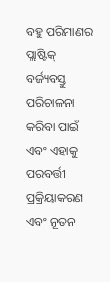ବହୁ ପରିମାଣର ପ୍ଲାଷ୍ଟିକ୍ ବର୍ଜ୍ୟବସ୍ତୁ ପରିଚାଳନା କରିବା ପାଇଁ ଏବଂ ଏହାକୁ ପରବର୍ତ୍ତୀ ପ୍ରକ୍ରିୟାକରଣ ଏବଂ ନୂତନ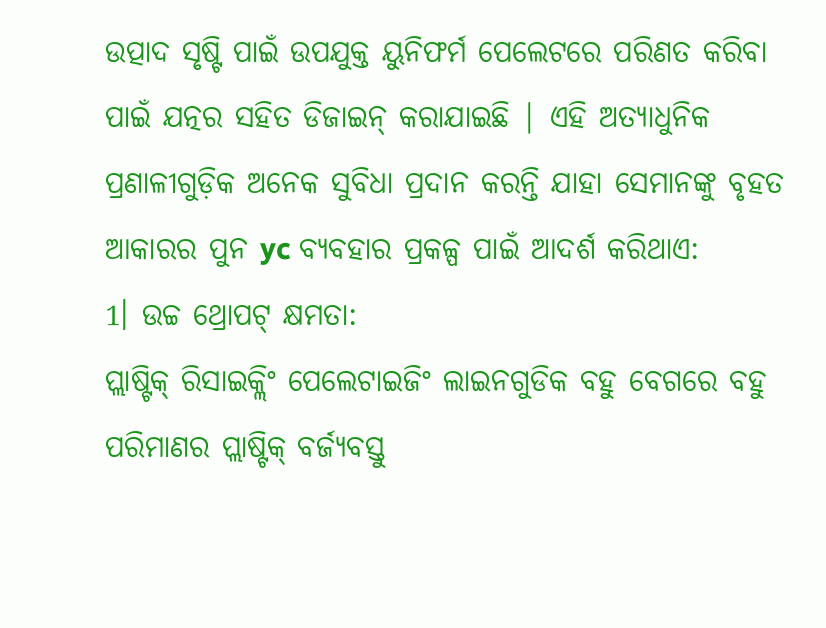ଉତ୍ପାଦ ସୃଷ୍ଟି ପାଇଁ ଉପଯୁକ୍ତ ୟୁନିଫର୍ମ ପେଲେଟରେ ପରିଣତ କରିବା ପାଇଁ ଯତ୍ନର ସହିତ ଡିଜାଇନ୍ କରାଯାଇଛି | ଏହି ଅତ୍ୟାଧୁନିକ ପ୍ରଣାଳୀଗୁଡ଼ିକ ଅନେକ ସୁବିଧା ପ୍ରଦାନ କରନ୍ତି ଯାହା ସେମାନଙ୍କୁ ବୃହତ ଆକାରର ପୁନ yc ବ୍ୟବହାର ପ୍ରକଳ୍ପ ପାଇଁ ଆଦର୍ଶ କରିଥାଏ:
1। ଉଚ୍ଚ ଥ୍ରୋପଟ୍ କ୍ଷମତା:
ପ୍ଲାଷ୍ଟିକ୍ ରିସାଇକ୍ଲିଂ ପେଲେଟାଇଜିଂ ଲାଇନଗୁଡିକ ବହୁ ବେଗରେ ବହୁ ପରିମାଣର ପ୍ଲାଷ୍ଟିକ୍ ବର୍ଜ୍ୟବସ୍ତୁ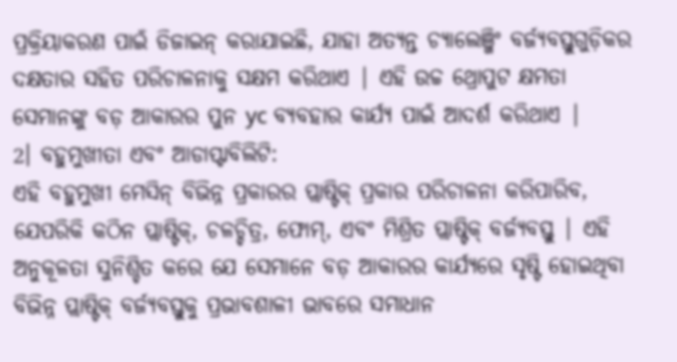ପ୍ରକ୍ରିୟାକରଣ ପାଇଁ ଡିଜାଇନ୍ କରାଯାଇଛି, ଯାହା ଅତ୍ୟନ୍ତ ଚ୍ୟାଲେଞ୍ଜିଂ ବର୍ଜ୍ୟବସ୍ତୁଗୁଡ଼ିକର ଦକ୍ଷତାର ସହିତ ପରିଚାଳନାକୁ ସକ୍ଷମ କରିଥାଏ | ଏହି ଉଚ୍ଚ ଥ୍ରୋପୁଟ କ୍ଷମତା ସେମାନଙ୍କୁ ବଡ଼ ଆକାରର ପୁନ yc ବ୍ୟବହାର କାର୍ଯ୍ୟ ପାଇଁ ଆଦର୍ଶ କରିଥାଏ |
2। ବହୁମୁଖୀତା ଏବଂ ଆଡାପ୍ଟାବିଲିଟି:
ଏହି ବହୁମୁଖୀ ମେସିନ୍ ବିଭିନ୍ନ ପ୍ରକାରର ପ୍ଲାଷ୍ଟିକ୍ ପ୍ରକାର ପରିଚାଳନା କରିପାରିବ, ଯେପରିକି କଠିନ ପ୍ଲାଷ୍ଟିକ୍, ଚଳଚ୍ଚିତ୍ର, ଫୋମ୍, ଏବଂ ମିଶ୍ରିତ ପ୍ଲାଷ୍ଟିକ୍ ବର୍ଜ୍ୟବସ୍ତୁ | ଏହି ଅନୁକୂଳତା ସୁନିଶ୍ଚିତ କରେ ଯେ ସେମାନେ ବଡ଼ ଆକାରର କାର୍ଯ୍ୟରେ ସୃଷ୍ଟି ହୋଇଥିବା ବିଭିନ୍ନ ପ୍ଲାଷ୍ଟିକ୍ ବର୍ଜ୍ୟବସ୍ତୁକୁ ପ୍ରଭାବଶାଳୀ ଭାବରେ ସମାଧାନ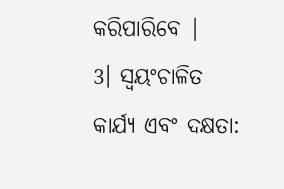କରିପାରିବେ |
3। ସ୍ୱୟଂଚାଳିତ କାର୍ଯ୍ୟ ଏବଂ ଦକ୍ଷତା: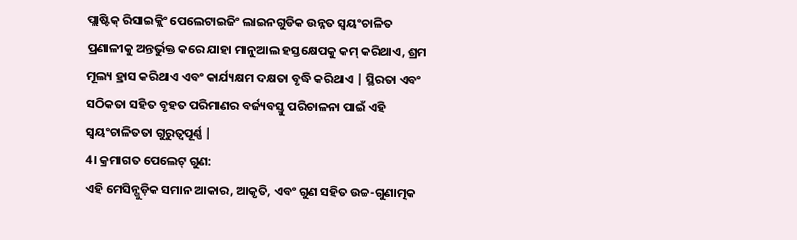ପ୍ଲାଷ୍ଟିକ୍ ରିସାଇକ୍ଲିଂ ପେଲେଟାଇଜିଂ ଲାଇନଗୁଡିକ ଉନ୍ନତ ସ୍ୱୟଂଚାଳିତ ପ୍ରଣାଳୀକୁ ଅନ୍ତର୍ଭୁକ୍ତ କରେ ଯାହା ମାନୁଆଲ ହସ୍ତକ୍ଷେପକୁ କମ୍ କରିଥାଏ, ଶ୍ରମ ମୂଲ୍ୟ ହ୍ରାସ କରିଥାଏ ଏବଂ କାର୍ଯ୍ୟକ୍ଷମ ଦକ୍ଷତା ବୃଦ୍ଧି କରିଥାଏ | ସ୍ଥିରତା ଏବଂ ସଠିକତା ସହିତ ବୃହତ ପରିମାଣର ବର୍ଜ୍ୟବସ୍ତୁ ପରିଚାଳନା ପାଇଁ ଏହି ସ୍ୱୟଂଚାଳିତତା ଗୁରୁତ୍ୱପୂର୍ଣ୍ଣ |
4। କ୍ରମାଗତ ପେଲେଟ୍ ଗୁଣ:
ଏହି ମେସିନ୍ଗୁଡ଼ିକ ସମାନ ଆକାର, ଆକୃତି, ଏବଂ ଗୁଣ ସହିତ ଉଚ୍ଚ-ଗୁଣାତ୍ମକ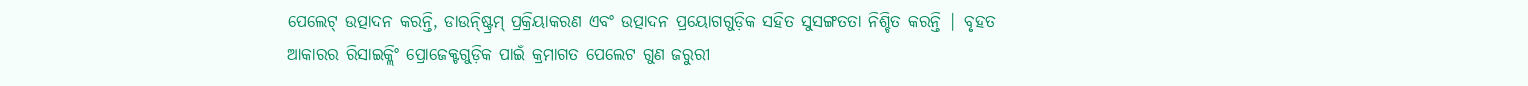ପେଲେଟ୍ ଉତ୍ପାଦନ କରନ୍ତି, ଡାଉନ୍ଷ୍ଟ୍ରିମ୍ ପ୍ରକ୍ରିୟାକରଣ ଏବଂ ଉତ୍ପାଦନ ପ୍ରୟୋଗଗୁଡ଼ିକ ସହିତ ସୁସଙ୍ଗତତା ନିଶ୍ଚିତ କରନ୍ତି | ବୃହତ ଆକାରର ରିସାଇକ୍ଲିଂ ପ୍ରୋଜେକ୍ଟଗୁଡ଼ିକ ପାଇଁ କ୍ରମାଗତ ପେଲେଟ ଗୁଣ ଜରୁରୀ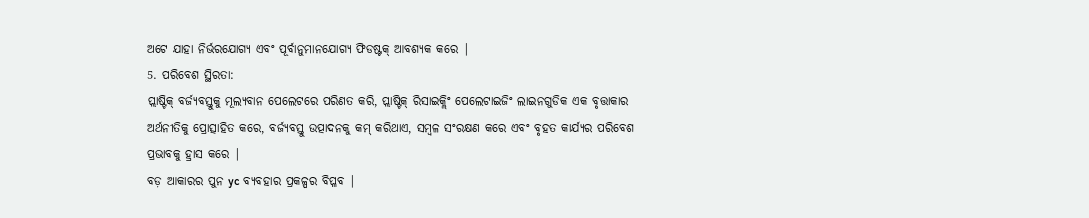ଅଟେ ଯାହା ନିର୍ଭରଯୋଗ୍ୟ ଏବଂ ପୂର୍ବାନୁମାନଯୋଗ୍ୟ ଫିଡଷ୍ଟକ୍ ଆବଶ୍ୟକ କରେ |
5. ପରିବେଶ ସ୍ଥିରତା:
ପ୍ଲାଷ୍ଟିକ୍ ବର୍ଜ୍ୟବସ୍ତୁକୁ ମୂଲ୍ୟବାନ ପେଲେଟରେ ପରିଣତ କରି, ପ୍ଲାଷ୍ଟିକ୍ ରିସାଇକ୍ଲିଂ ପେଲେଟାଇଜିଂ ଲାଇନଗୁଡିକ ଏକ ବୃତ୍ତାକାର ଅର୍ଥନୀତିକୁ ପ୍ରୋତ୍ସାହିତ କରେ, ବର୍ଜ୍ୟବସ୍ତୁ ଉତ୍ପାଦନକୁ କମ୍ କରିଥାଏ, ସମ୍ବଳ ସଂରକ୍ଷଣ କରେ ଏବଂ ବୃହତ କାର୍ଯ୍ୟର ପରିବେଶ ପ୍ରଭାବକୁ ହ୍ରାସ କରେ |
ବଡ଼ ଆକାରର ପୁନ yc ବ୍ୟବହାର ପ୍ରକଳ୍ପର ବିପ୍ଳବ |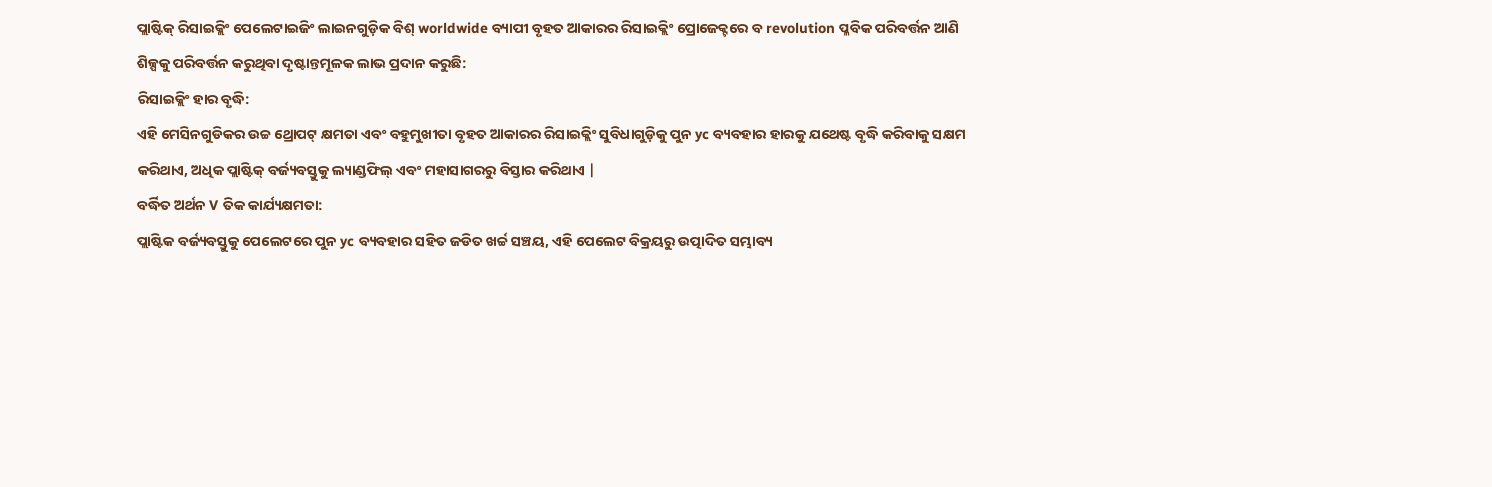ପ୍ଲାଷ୍ଟିକ୍ ରିସାଇକ୍ଲିଂ ପେଲେଟାଇଜିଂ ଲାଇନଗୁଡ଼ିକ ବିଶ୍ worldwide ବ୍ୟାପୀ ବୃହତ ଆକାରର ରିସାଇକ୍ଲିଂ ପ୍ରୋଜେକ୍ଟରେ ବ revolution ପ୍ଳବିକ ପରିବର୍ତ୍ତନ ଆଣି ଶିଳ୍ପକୁ ପରିବର୍ତ୍ତନ କରୁଥିବା ଦୃଷ୍ଟାନ୍ତମୂଳକ ଲାଭ ପ୍ରଦାନ କରୁଛି:
ରିସାଇକ୍ଲିଂ ହାର ବୃଦ୍ଧି:
ଏହି ମେସିନଗୁଡିକର ଉଚ୍ଚ ଥ୍ରୋପଟ୍ କ୍ଷମତା ଏବଂ ବହୁମୁଖୀତା ବୃହତ ଆକାରର ରିସାଇକ୍ଲିଂ ସୁବିଧାଗୁଡ଼ିକୁ ପୁନ yc ବ୍ୟବହାର ହାରକୁ ଯଥେଷ୍ଟ ବୃଦ୍ଧି କରିବାକୁ ସକ୍ଷମ କରିଥାଏ, ଅଧିକ ପ୍ଲାଷ୍ଟିକ୍ ବର୍ଜ୍ୟବସ୍ତୁକୁ ଲ୍ୟାଣ୍ଡଫିଲ୍ ଏବଂ ମହାସାଗରରୁ ବିସ୍ତାର କରିଥାଏ |
ବର୍ଦ୍ଧିତ ଅର୍ଥନ V ତିକ କାର୍ଯ୍ୟକ୍ଷମତା:
ପ୍ଲାଷ୍ଟିକ ବର୍ଜ୍ୟବସ୍ତୁକୁ ପେଲେଟରେ ପୁନ yc ବ୍ୟବହାର ସହିତ ଜଡିତ ଖର୍ଚ୍ଚ ସଞ୍ଚୟ, ଏହି ପେଲେଟ ବିକ୍ରୟରୁ ଉତ୍ପାଦିତ ସମ୍ଭାବ୍ୟ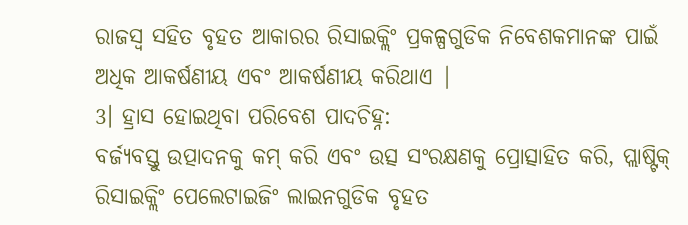ରାଜସ୍ୱ ସହିତ ବୃହତ ଆକାରର ରିସାଇକ୍ଲିଂ ପ୍ରକଳ୍ପଗୁଡିକ ନିବେଶକମାନଙ୍କ ପାଇଁ ଅଧିକ ଆକର୍ଷଣୀୟ ଏବଂ ଆକର୍ଷଣୀୟ କରିଥାଏ |
3। ହ୍ରାସ ହୋଇଥିବା ପରିବେଶ ପାଦଚିହ୍ନ:
ବର୍ଜ୍ୟବସ୍ତୁ ଉତ୍ପାଦନକୁ କମ୍ କରି ଏବଂ ଉତ୍ସ ସଂରକ୍ଷଣକୁ ପ୍ରୋତ୍ସାହିତ କରି, ପ୍ଲାଷ୍ଟିକ୍ ରିସାଇକ୍ଲିଂ ପେଲେଟାଇଜିଂ ଲାଇନଗୁଡିକ ବୃହତ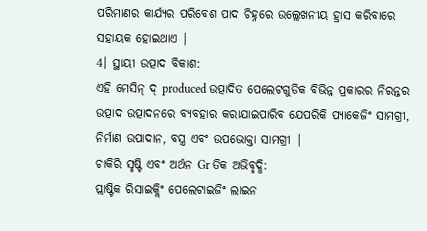ପରିମାଣର କାର୍ଯ୍ୟର ପରିବେଶ ପାଦ ଚିହ୍ନରେ ଉଲ୍ଲେଖନୀୟ ହ୍ରାସ କରିବାରେ ସହାୟକ ହୋଇଥାଏ |
4। ସ୍ଥାୟୀ ଉତ୍ପାଦ ବିକାଶ:
ଏହି ମେସିନ୍ ଦ୍ produced ଉତ୍ପାଦିତ ପେଲେଟଗୁଡିକ ବିଭିନ୍ନ ପ୍ରକାରର ନିରନ୍ତର ଉତ୍ପାଦ ଉତ୍ପାଦନରେ ବ୍ୟବହାର କରାଯାଇପାରିବ ଯେପରିକି ପ୍ୟାକେଜିଂ ସାମଗ୍ରୀ, ନିର୍ମାଣ ଉପାଦାନ, ବସ୍ତ୍ର ଏବଂ ଉପଭୋକ୍ତା ସାମଗ୍ରୀ |
ଚାକିରି ସୃଷ୍ଟି ଏବଂ ଅର୍ଥନ Gr ତିକ ଅଭିବୃଦ୍ଧି:
ପ୍ଲାଷ୍ଟିକ ରିସାଇକ୍ଲିଂ ପେଲେଟାଇଜିଂ ଲାଇନ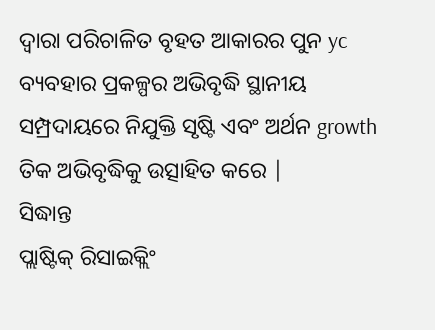ଦ୍ୱାରା ପରିଚାଳିତ ବୃହତ ଆକାରର ପୁନ yc ବ୍ୟବହାର ପ୍ରକଳ୍ପର ଅଭିବୃଦ୍ଧି ସ୍ଥାନୀୟ ସମ୍ପ୍ରଦାୟରେ ନିଯୁକ୍ତି ସୃଷ୍ଟି ଏବଂ ଅର୍ଥନ growth ତିକ ଅଭିବୃଦ୍ଧିକୁ ଉତ୍ସାହିତ କରେ |
ସିଦ୍ଧାନ୍ତ
ପ୍ଲାଷ୍ଟିକ୍ ରିସାଇକ୍ଲିଂ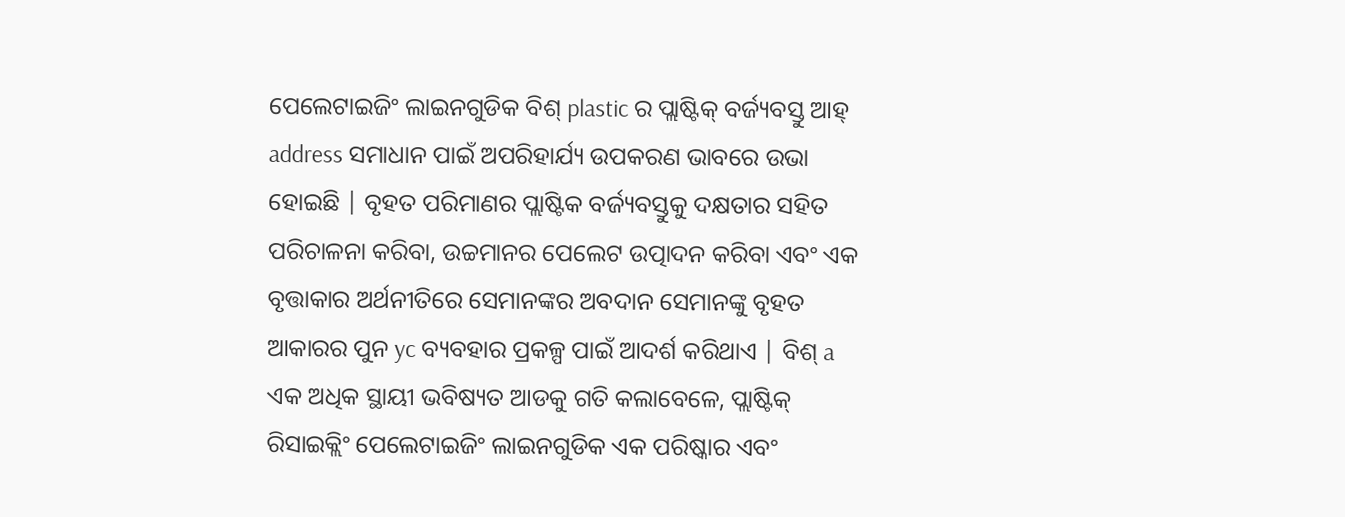ପେଲେଟାଇଜିଂ ଲାଇନଗୁଡିକ ବିଶ୍ plastic ର ପ୍ଲାଷ୍ଟିକ୍ ବର୍ଜ୍ୟବସ୍ତୁ ଆହ୍ address ସମାଧାନ ପାଇଁ ଅପରିହାର୍ଯ୍ୟ ଉପକରଣ ଭାବରେ ଉଭା ହୋଇଛି | ବୃହତ ପରିମାଣର ପ୍ଲାଷ୍ଟିକ ବର୍ଜ୍ୟବସ୍ତୁକୁ ଦକ୍ଷତାର ସହିତ ପରିଚାଳନା କରିବା, ଉଚ୍ଚମାନର ପେଲେଟ ଉତ୍ପାଦନ କରିବା ଏବଂ ଏକ ବୃତ୍ତାକାର ଅର୍ଥନୀତିରେ ସେମାନଙ୍କର ଅବଦାନ ସେମାନଙ୍କୁ ବୃହତ ଆକାରର ପୁନ yc ବ୍ୟବହାର ପ୍ରକଳ୍ପ ପାଇଁ ଆଦର୍ଶ କରିଥାଏ | ବିଶ୍ a ଏକ ଅଧିକ ସ୍ଥାୟୀ ଭବିଷ୍ୟତ ଆଡକୁ ଗତି କଲାବେଳେ, ପ୍ଲାଷ୍ଟିକ୍ ରିସାଇକ୍ଲିଂ ପେଲେଟାଇଜିଂ ଲାଇନଗୁଡିକ ଏକ ପରିଷ୍କାର ଏବଂ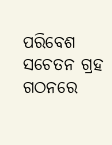ପରିବେଶ ସଚେତନ ଗ୍ରହ ଗଠନରେ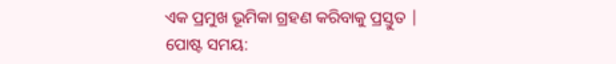ଏକ ପ୍ରମୁଖ ଭୂମିକା ଗ୍ରହଣ କରିବାକୁ ପ୍ରସ୍ତୁତ |
ପୋଷ୍ଟ ସମୟ: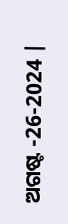ଅଗଷ୍ଟ -26-2024 |